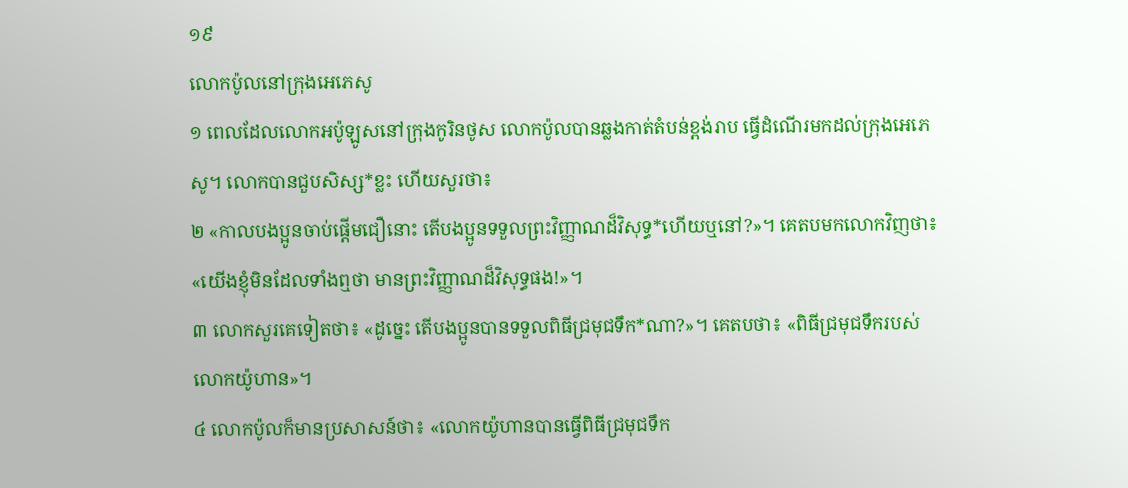១៩
លោកប៉ូលនៅក្រុងអេភេសូ
១ ពេលដែលលោកអប៉ូឡូសនៅក្រុងកូរិនថូស លោកប៉ូលបានឆ្លងកាត់តំបន់ខ្ពង់រាប ធ្វើដំណើរមកដល់ក្រុងអេភេសូ។ លោកបានជួបសិស្ស*ខ្លះ ហើយសួរថា៖
២ «កាលបងប្អូនចាប់ផ្ដើមជឿនោះ តើបងប្អូនទទួលព្រះវិញ្ញាណដ៏វិសុទ្ធ*ហើយឬនៅ?»។ គេតបមកលោកវិញថា៖ «យើងខ្ញុំមិនដែលទាំងឮថា មានព្រះវិញ្ញាណដ៏វិសុទ្ធផង!»។
៣ លោកសួរគេទៀតថា៖ «ដូច្នេះ តើបងប្អូនបានទទួលពិធីជ្រមុជទឹក*ណា?»។ គេតបថា៖ «ពិធីជ្រមុជទឹករបស់លោកយ៉ូហាន»។
៤ លោកប៉ូលក៏មានប្រសាសន៍ថា៖ «លោកយ៉ូហានបានធ្វើពិធីជ្រមុជទឹក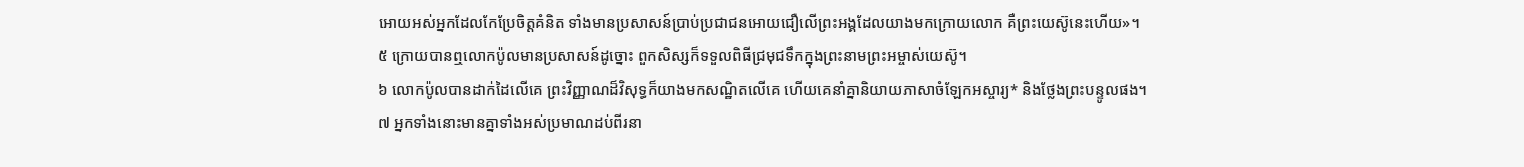អោយអស់អ្នកដែលកែប្រែចិត្តគំនិត ទាំងមានប្រសាសន៍ប្រាប់ប្រជាជនអោយជឿលើព្រះអង្គដែលយាងមកក្រោយលោក គឺព្រះយេស៊ូនេះហើយ»។
៥ ក្រោយបានឮលោកប៉ូលមានប្រសាសន៍ដូច្នោះ ពួកសិស្សក៏ទទួលពិធីជ្រមុជទឹកក្នុងព្រះនាមព្រះអម្ចាស់យេស៊ូ។
៦ លោកប៉ូលបានដាក់ដៃលើគេ ព្រះវិញ្ញាណដ៏វិសុទ្ធក៏យាងមកសណ្ឋិតលើគេ ហើយគេនាំគ្នានិយាយភាសាចំឡែកអស្ចារ្យ* និងថ្លែងព្រះបន្ទូលផង។
៧ អ្នកទាំងនោះមានគ្នាទាំងអស់ប្រមាណដប់ពីរនា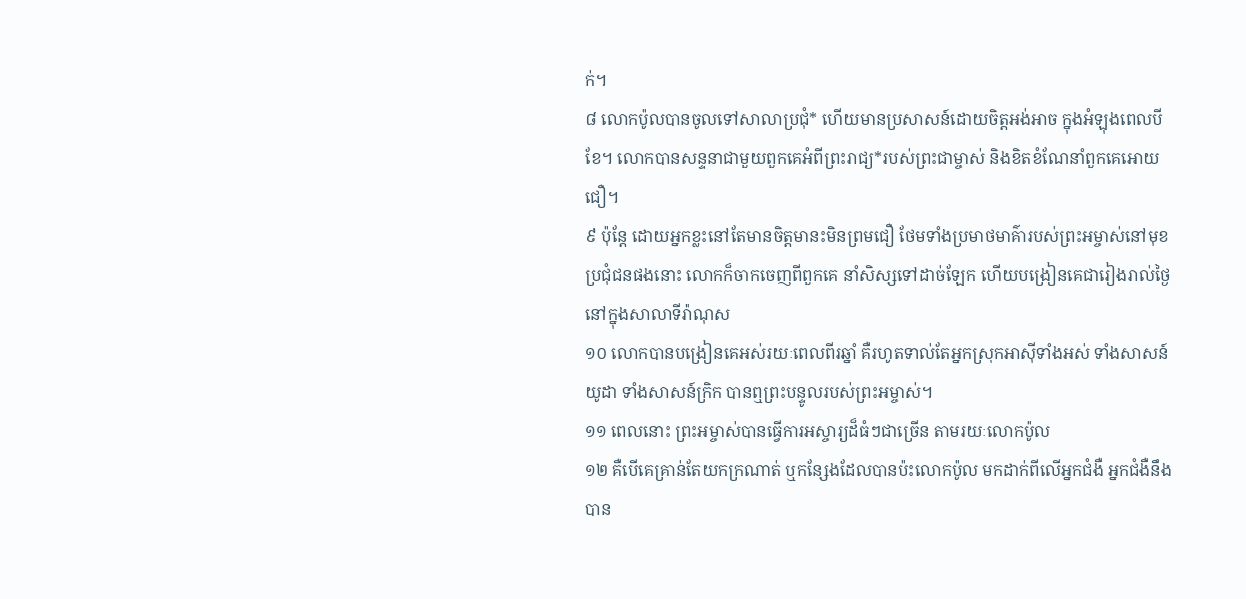ក់។
៨ លោកប៉ូលបានចូលទៅសាលាប្រជុំ* ហើយមានប្រសាសន៍ដោយចិត្តអង់អាច ក្នុងអំឡុងពេលបីខែ។ លោកបានសន្ទនាជាមួយពួកគេអំពីព្រះរាជ្យ*របស់ព្រះជាម្ចាស់ និងខិតខំណែនាំពួកគេអោយជឿ។
៩ ប៉ុន្តែ ដោយអ្នកខ្លះនៅតែមានចិត្តមានះមិនព្រមជឿ ថែមទាំងប្រមាថមាគ៌ារបស់ព្រះអម្ចាស់នៅមុខប្រជុំជនផងនោះ លោកក៏ចាកចេញពីពួកគេ នាំសិស្សទៅដាច់ឡែក ហើយបង្រៀនគេជារៀងរាល់ថ្ងៃនៅក្នុងសាលាទីរ៉ាណុស
១០ លោកបានបង្រៀនគេអស់រយៈពេលពីរឆ្នាំ គឺរហូតទាល់តែអ្នកស្រុកអាស៊ីទាំងអស់ ទាំងសាសន៍យូដា ទាំងសាសន៍ក្រិក បានឮព្រះបន្ទូលរបស់ព្រះអម្ចាស់។
១១ ពេលនោះ ព្រះអម្ចាស់បានធ្វើការអស្ចារ្យដ៏ធំៗជាច្រើន តាមរយៈលោកប៉ូល
១២ គឺបើគេគ្រាន់តែយកក្រណាត់ ឬកន្សែងដែលបានប៉ះលោកប៉ូល មកដាក់ពីលើអ្នកជំងឺ អ្នកជំងឺនឹងបាន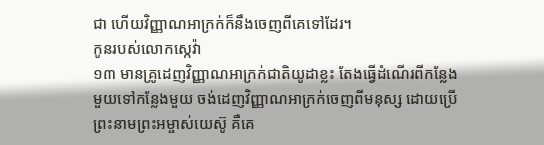ជា ហើយវិញ្ញាណអាក្រក់ក៏នឹងចេញពីគេទៅដែរ។
កូនរបស់លោកស្កេវ៉ា
១៣ មានគ្រូដេញវិញ្ញាណអាក្រក់ជាតិយូដាខ្លះ តែងធ្វើដំណើរពីកន្លែងមួយទៅកន្លែងមួយ ចង់ដេញវិញ្ញាណអាក្រក់ចេញពីមនុស្ស ដោយប្រើព្រះនាមព្រះអម្ចាស់យេស៊ូ គឺគេ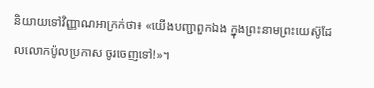និយាយទៅវិញ្ញាណអាក្រក់ថា៖ «យើងបញ្ជាពួកឯង ក្នុងព្រះនាមព្រះយេស៊ូដែលលោកប៉ូលប្រកាស ចូរចេញទៅ!»។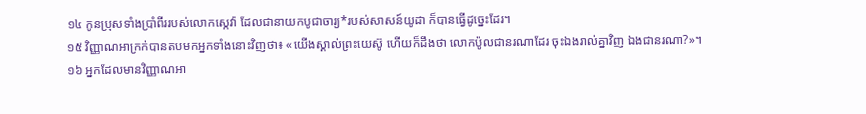១៤ កូនប្រុសទាំងប្រាំពីររបស់លោកស្កេវ៉ា ដែលជានាយកបូជាចារ្យ*របស់សាសន៍យូដា ក៏បានធ្វើដូច្នេះដែរ។
១៥ វិញ្ញាណអាក្រក់បានតបមកអ្នកទាំងនោះវិញថា៖ «យើងស្គាល់ព្រះយេស៊ូ ហើយក៏ដឹងថា លោកប៉ូលជានរណាដែរ ចុះឯងរាល់គ្នាវិញ ឯងជានរណា?»។
១៦ អ្នកដែលមានវិញ្ញាណអា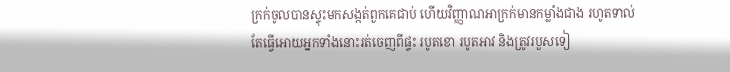ក្រក់ចូលបានស្ទុះមកសង្កត់ពួកគេជាប់ ហើយវិញ្ញាណអាក្រក់មានកម្លាំងជាង រហូតទាល់តែធ្វើអោយអ្នកទាំងនោះរត់ចេញពីផ្ទះ របូតខោ របូតអាវ និងត្រូវរបួសទៀ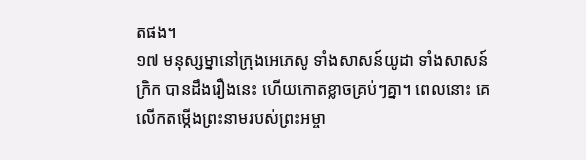តផង។
១៧ មនុស្សម្នានៅក្រុងអេភេសូ ទាំងសាសន៍យូដា ទាំងសាសន៍ក្រិក បានដឹងរឿងនេះ ហើយកោតខ្លាចគ្រប់ៗគ្នា។ ពេលនោះ គេលើកតម្កើងព្រះនាមរបស់ព្រះអម្ចា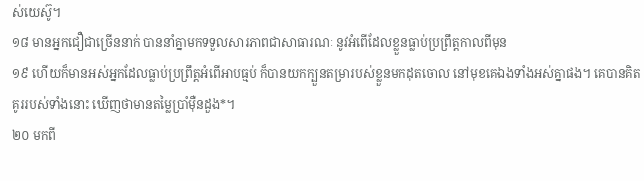ស់យេស៊ូ។
១៨ មានអ្នកជឿជាច្រើននាក់ បាននាំគ្នាមកទទួលសារភាពជាសាធារណៈ នូវអំពើដែលខ្លួនធ្លាប់ប្រព្រឹត្តកាលពីមុន
១៩ ហើយក៏មានអស់អ្នកដែលធ្លាប់ប្រព្រឹត្តអំពើអាបធ្មប់ ក៏បានយកក្បួនតម្រារបស់ខ្លួនមកដុតចោល នៅមុខគេឯងទាំងអស់គ្នាផង។ គេបានគិតគូររបស់ទាំងនោះ ឃើញថាមានតម្លៃប្រាំម៉ឺនដួង*។
២០ មកពី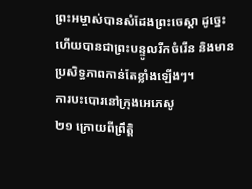ព្រះអម្ចាស់បានសំដែងព្រះចេស្ដា ដូច្នេះ ហើយបានជាព្រះបន្ទូលរីកចំរើន និងមានប្រសិទ្ធភាពកាន់តែខ្លាំងឡើងៗ។
ការបះបោរនៅក្រុងអេភេសូ
២១ ក្រោយពីព្រឹត្តិ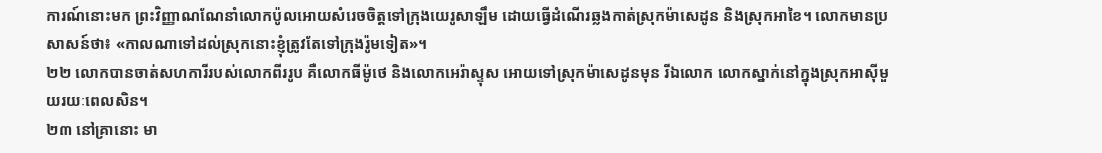ការណ៍នោះមក ព្រះវិញ្ញាណណែនាំលោកប៉ូលអោយសំរេចចិត្តទៅក្រុងយេរូសាឡឹម ដោយធ្វើដំណើរឆ្លងកាត់ស្រុកម៉ាសេដូន និងស្រុកអាខៃ។ លោកមានប្រសាសន៍ថា៖ «កាលណាទៅដល់ស្រុកនោះខ្ញុំត្រូវតែទៅក្រុងរ៉ូមទៀត»។
២២ លោកបានចាត់សហការីរបស់លោកពីររូប គឺលោកធីម៉ូថេ និងលោកអេរ៉ាស្ទុស អោយទៅស្រុកម៉ាសេដូនមុន រីឯលោក លោកស្នាក់នៅក្នុងស្រុកអាស៊ីមួយរយៈពេលសិន។
២៣ នៅគ្រានោះ មា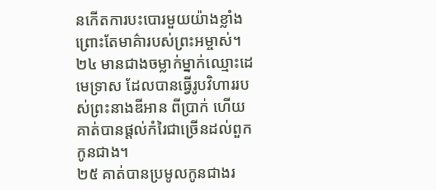នកើតការបះបោរមួយយ៉ាងខ្លាំងព្រោះតែមាគ៌ារបស់ព្រះអម្ចាស់។
២៤ មានជាងចម្លាក់ម្នាក់ឈ្មោះដេមេទ្រាស ដែលបានធ្វើរូបវិហាររបស់ព្រះនាងឌីអាន ពីប្រាក់ ហើយគាត់បានផ្ដល់កំរៃជាច្រើនដល់ពួកកូនជាង។
២៥ គាត់បានប្រមូលកូនជាងរ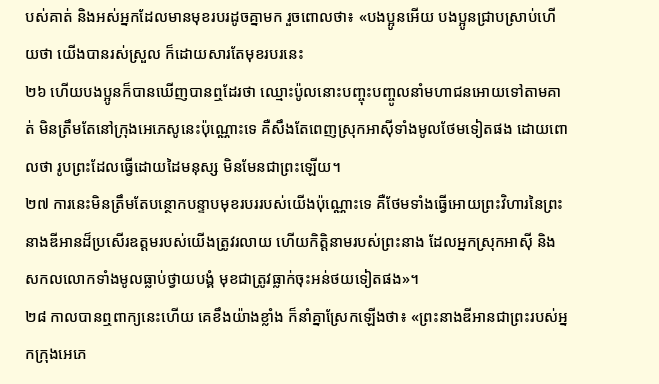បស់គាត់ និងអស់អ្នកដែលមានមុខរបរដូចគ្នាមក រួចពោលថា៖ «បងប្អូនអើយ បងប្អូនជ្រាបស្រាប់ហើយថា យើងបានរស់ស្រួល ក៏ដោយសារតែមុខរបរនេះ
២៦ ហើយបងប្អូនក៏បានឃើញបានឮដែរថា ឈ្មោះប៉ូលនោះបញ្ចុះបញ្ចូលនាំមហាជនអោយទៅតាមគាត់ មិនត្រឹមតែនៅក្រុងអេភេសូនេះប៉ុណ្ណោះទេ គឺសឹងតែពេញស្រុកអាស៊ីទាំងមូលថែមទៀតផង ដោយពោលថា រូបព្រះដែលធ្វើដោយដៃមនុស្ស មិនមែនជាព្រះឡើយ។
២៧ ការនេះមិនត្រឹមតែបន្ថោកបន្ទាបមុខរបររបស់យើងប៉ុណ្ណោះទេ គឺថែមទាំងធ្វើអោយព្រះវិហារនៃព្រះនាងឌីអានដ៏ប្រសើរឧត្ដមរបស់យើងត្រូវរលាយ ហើយកិត្តិនាមរបស់ព្រះនាង ដែលអ្នកស្រុកអាស៊ី និងសកលលោកទាំងមូលធ្លាប់ថ្វាយបង្គំ មុខជាត្រូវធ្លាក់ចុះអន់ថយទៀតផង»។
២៨ កាលបានឮពាក្យនេះហើយ គេខឹងយ៉ាងខ្លាំង ក៏នាំគ្នាស្រែកឡើងថា៖ «ព្រះនាងឌីអានជាព្រះរបស់អ្នកក្រុងអេភេ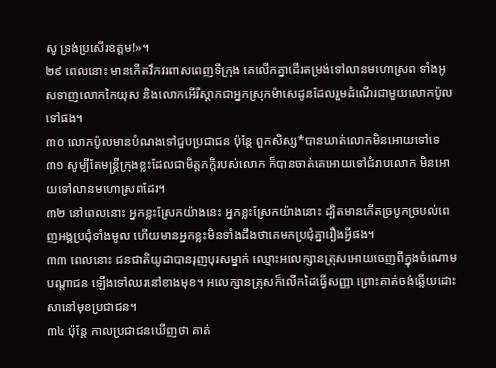សូ ទ្រង់ប្រសើរឧត្ដម!»។
២៩ ពេលនោះ មានកើតវឹកវរពាសពេញទីក្រុង គេលើកគ្នាដើរតម្រង់ទៅលានមហោស្រព ទាំងអូសទាញលោកកៃយុស និងលោកអើរីស្ដាកជាអ្នកស្រុកម៉ាសេដូនដែលរួមដំណើរជាមួយលោកប៉ូលទៅផង។
៣០ លោកប៉ូលមានបំណងទៅជួបប្រជាជន ប៉ុន្តែ ពួកសិស្ស*បានឃាត់លោកមិនអោយទៅទេ
៣១ សូម្បីតែមន្ត្រីក្រុងខ្លះដែលជាមិត្តភក្ដិរបស់លោក ក៏បានចាត់គេអោយទៅជំរាបលោក មិនអោយទៅលានមហោស្រពដែរ។
៣២ នៅពេលនោះ អ្នកខ្លះស្រែកយ៉ាងនេះ អ្នកខ្លះស្រែកយ៉ាងនោះ ដ្បិតមានកើតច្របូកច្របល់ពេញអង្គប្រជុំទាំងមូល ហើយមានអ្នកខ្លះមិនទាំងដឹងថាគេមកប្រជុំគ្នារឿងអ្វីផង។
៣៣ ពេលនោះ ជនជាតិយូដាបានរុញបុរសម្នាក់ ឈ្មោះអលេក្សានត្រុសអោយចេញពីក្នុងចំណោមបណ្ដាជន ឡើងទៅឈរនៅខាងមុខ។ អលេក្សានត្រុសក៏លើកដៃធ្វើសញ្ញា ព្រោះគាត់ចង់ឆ្លើយដោះសានៅមុខប្រជាជន។
៣៤ ប៉ុន្តែ កាលប្រជាជនឃើញថា គាត់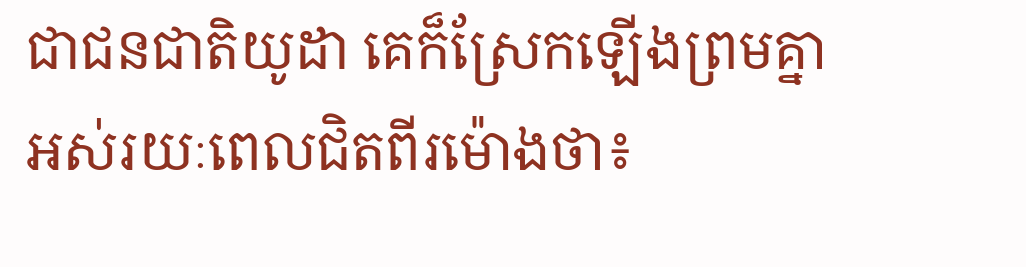ជាជនជាតិយូដា គេក៏ស្រែកឡើងព្រមគ្នាអស់រយៈពេលជិតពីរម៉ោងថា៖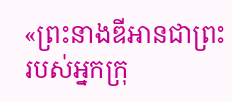«ព្រះនាងឌីអានជាព្រះរបស់អ្នកក្រុ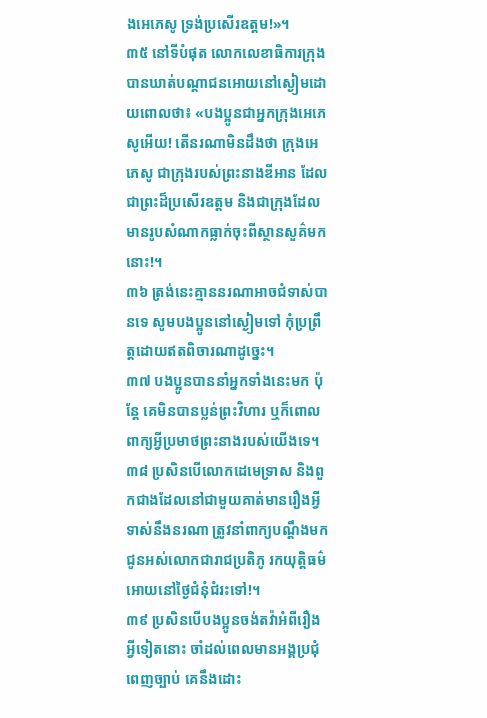ងអេភេសូ ទ្រង់ប្រសើរឧត្ដម!»។
៣៥ នៅទីបំផុត លោកលេខាធិការក្រុងបានឃាត់បណ្ដាជនអោយនៅស្ងៀមដោយពោលថា៖ «បងប្អូនជាអ្នកក្រុងអេភេសូអើយ! តើនរណាមិនដឹងថា ក្រុងអេភេសូ ជាក្រុងរបស់ព្រះនាងឌីអាន ដែលជាព្រះដ៏ប្រសើរឧត្ដម និងជាក្រុងដែលមានរូបសំណាកធ្លាក់ចុះពីស្ថានសួគ៌មកនោះ!។
៣៦ ត្រង់នេះគ្មាននរណាអាចជំទាស់បានទេ សូមបងប្អូននៅស្ងៀមទៅ កុំប្រព្រឹត្តដោយឥតពិចារណាដូច្នេះ។
៣៧ បងប្អូនបាននាំអ្នកទាំងនេះមក ប៉ុន្តែ គេមិនបានប្លន់ព្រះវិហារ ឬក៏ពោលពាក្យអ្វីប្រមាថព្រះនាងរបស់យើងទេ។
៣៨ ប្រសិនបើលោកដេមេទ្រាស និងពួកជាងដែលនៅជាមួយគាត់មានរឿងអ្វីទាស់នឹងនរណា ត្រូវនាំពាក្យបណ្ដឹងមកជូនអស់លោកជារាជប្រតិភូ រកយុត្តិធម៌អោយនៅថ្ងៃជំនុំជំរះទៅ!។
៣៩ ប្រសិនបើបងប្អូនចង់តវ៉ាអំពីរឿងអ្វីទៀតនោះ ចាំដល់ពេលមានអង្គប្រជុំពេញច្បាប់ គេនឹងដោះ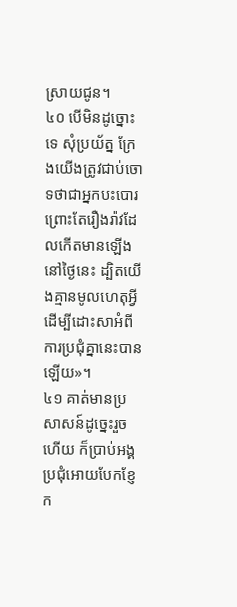ស្រាយជូន។
៤០ បើមិនដូច្នោះទេ សុំប្រយ័ត្ន ក្រែងយើងត្រូវជាប់ចោទថាជាអ្នកបះបោរ ព្រោះតែរឿងរ៉ាវដែលកើតមានឡើងនៅថ្ងៃនេះ ដ្បិតយើងគ្មានមូលហេតុអ្វី ដើម្បីដោះសាអំពីការប្រជុំគ្នានេះបានឡើយ»។
៤១ គាត់មានប្រសាសន៍ដូច្នេះរួចហើយ ក៏ប្រាប់អង្គប្រជុំអោយបែកខ្ញែក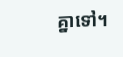គ្នាទៅ។